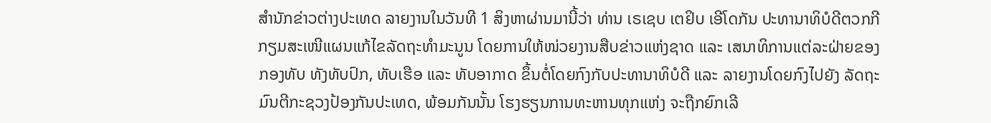ສຳນັກຂ່າວຕ່າງປະເທດ ລາຍງານໃນວັນທີ 1 ສິງຫາຜ່ານມານີ້ວ່າ ທ່ານ ເຣເຊບ ເຕຢິບ ເອີໂດກັນ ປະທານາທິບໍດີຕວກກີ ກຽມສະເໜີແຜນແກ້ໄຂລັດຖະທຳມະນູນ ໂດຍການໃຫ້ໜ່ວຍງານສືບຂ່າວແຫ່ງຊາດ ແລະ ເສນາທິການແຕ່ລະຝ່າຍຂອງກອງທັບ ທັງທັບປົກ, ທັບເຮືອ ແລະ ທັບອາກາດ ຂຶ້ນຕໍ່ໂດຍກົງກັບປະທານາທິບໍດີ ແລະ ລາຍງານໂດຍກົງໄປຍັງ ລັດຖະມົນຕີກະຊວງປ້ອງກັນປະເທດ, ພ້ອມກັນນັ້ນ ໂຮງຮຽນການທະຫານທຸກແຫ່ງ ຈະຖືກຍົກເລີ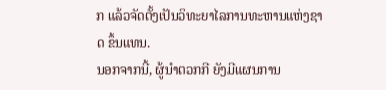ກ ແລ້ວຈັດຕັ້ງເປັນວິທະຍາໄລການທະຫານແຫ່ງຊາດ ຂຶ້ນແທນ.
ນອກຈາກນີ້, ຜູ້ນຳຕວກກີ ຍັງມີແຜນການ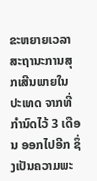ຂະຫຍາຍເວລາ ສະຖານະການສຸກເສີນພາຍໃນປະເທດ ຈາກທີ່ກຳນົດໄວ້ 3 ເດືອນ ອອກໄປອີກ ຊຶ່ງເປັນຄວາມພະ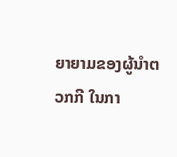ຍາຍາມຂອງຜູ້ນຳຕວກກີ ໃນກາ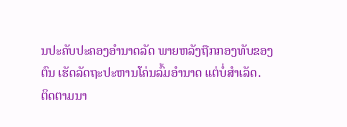ນປະຄັບປະຄອງອຳນາດລັດ ພາຍຫລັງຖືກກອງທັບຂອງຕົນ ເຮັດລັດຖະປະຫານໂຄ່ນລົ້ມອຳນາດ ແຕ່ບໍ່ສຳເລັດ.
ຕິດຕາມນາ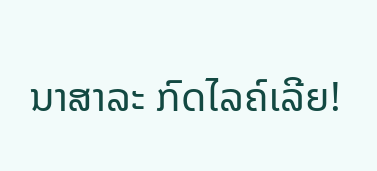ນາສາລະ ກົດໄລຄ໌ເລີຍ!